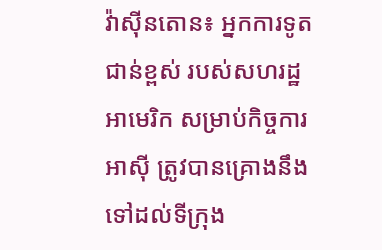វ៉ាស៊ីនតោន៖ អ្នកការទូតជាន់ខ្ពស់ របស់សហរដ្ឋអាមេរិក សម្រាប់កិច្ចការអាស៊ី ត្រូវបានគ្រោងនឹងទៅដល់ទីក្រុង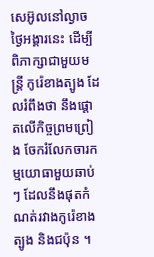សេអ៊ូលនៅល្ងាច ថ្ងៃអង្គារនេះ ដើម្បីពិភាក្សាជាមួយមន្រ្តី កូរ៉េខាងត្បូង ដែលរំពឹងថា នឹងផ្តោតលើកិច្ចព្រមព្រៀង ចែករំលែកចារកម្មយោធាមួយឆាប់ៗ ដែលនឹងផុតកំណត់រវាងកូរ៉េខាងត្បូង និងជប៉ុន ។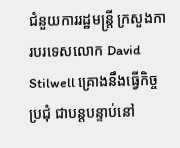ជំនួយការរដ្ឋមន្រ្តី ក្រសួងការបរទេសលោក David Stilwell គ្រោងនឹងធ្វើកិច្ចប្រជុំ ជាបន្តបន្ទាប់នៅ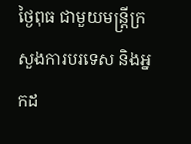ថ្ងៃពុធ ជាមួយមន្រ្តីក្រសួងការបរទេស និងអ្នកដ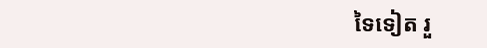ទៃទៀត រួ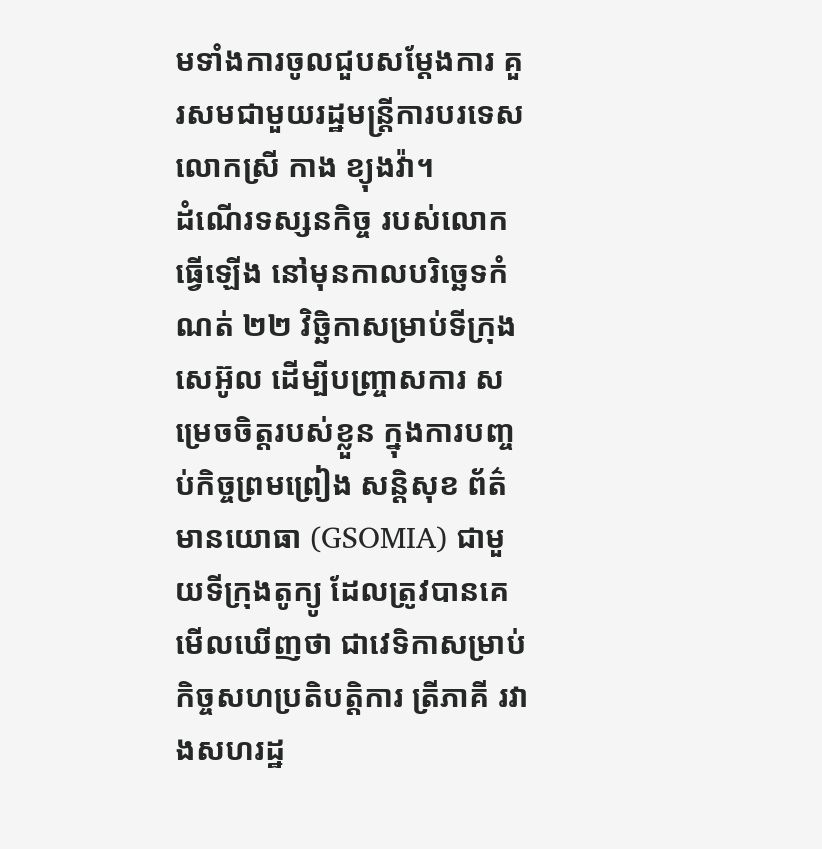មទាំងការចូលជួបសម្តែងការ គួរសមជាមួយរដ្ឋមន្ត្រីការបរទេស លោកស្រី កាង ខ្យុងវ៉ា។
ដំណើរទស្សនកិច្ច របស់លោកធ្វើឡើង នៅមុនកាលបរិច្ឆេទកំណត់ ២២ វិច្ឆិកាសម្រាប់ទីក្រុងសេអ៊ូល ដើម្បីបញ្ច្រាសការ សម្រេចចិត្តរបស់ខ្លួន ក្នុងការបញ្ចប់កិច្ចព្រមព្រៀង សន្តិសុខ ព័ត៌មានយោធា (GSOMIA) ជាមួយទីក្រុងតូក្យូ ដែលត្រូវបានគេមើលឃើញថា ជាវេទិកាសម្រាប់កិច្ចសហប្រតិបត្តិការ ត្រីភាគី រវាងសហរដ្ឋ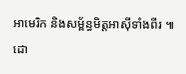អាមេរិក និងសម្ព័ន្ធមិត្តអាស៊ីទាំងពីរ ៕
ដោ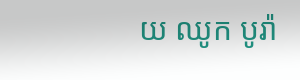យ ឈូក បូរ៉ា